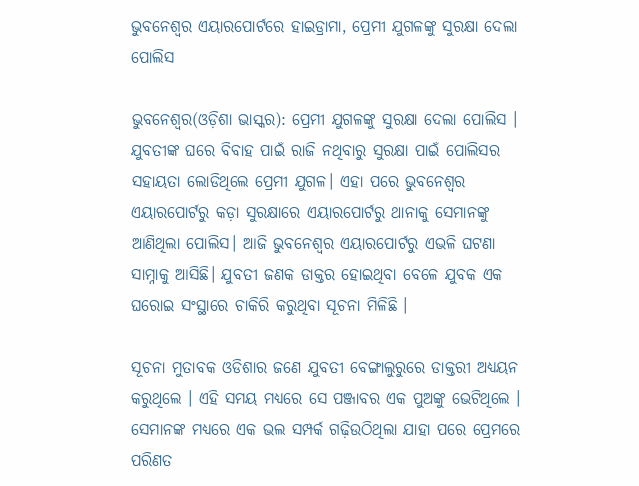ଭୁବନେଶ୍ୱର ଏୟାରପୋର୍ଟରେ ହାଇଡ୍ରାମା, ପ୍ରେମୀ ଯୁଗଳଙ୍କୁ ସୁରକ୍ଷା ଦେଲା ପୋଲିସ

ଭୁବନେଶ୍ୱର(ଓଡ଼ିଶା ଭାସ୍କର): ପ୍ରେମୀ ଯୁଗଳଙ୍କୁ ସୁରକ୍ଷା ଦେଲା ପୋଲିସ । ଯୁବତୀଙ୍କ ଘରେ ବିବାହ ପାଇଁ ରାଜି ନଥିବାରୁ ସୁରକ୍ଷା ପାଇଁ ପୋଲିସର ସହାୟତା ଲୋଡିଥିଲେ ପ୍ରେମୀ ଯୁଗଳ। ଏହା ପରେ ଭୁବନେଶ୍ୱର ଏୟାରପୋର୍ଟରୁ କଡ଼ା ସୁରକ୍ଷାରେ ଏୟାରପୋର୍ଟରୁ ଥାନାକୁ ସେମାନଙ୍କୁ ଆଣିଥିଲା ପୋଲିସ। ଆଜି ଭୁବନେଶ୍ୱର ଏୟାରପୋର୍ଟରୁ ଏଭଳି ଘଟଣା ସାମ୍ନାକୁ ଆସିଛି। ଯୁବତୀ ଜଣକ ଡାକ୍ତର ହୋଇଥିବା ବେଳେ ଯୁବକ ଏକ ଘରୋଇ ସଂସ୍ଥାରେ ଚାକିରି କରୁଥିବା ସୂଚନା ମିଳିଛି ।

ସୂଚନା ମୁତାବକ ଓଡିଶାର ଜଣେ ଯୁବତୀ ବେଙ୍ଗାଲୁରୁରେ ଡାକ୍ତରୀ ଅଧ୍ୟୟନ କରୁଥିଲେ । ଏହି ସମୟ ମଧ୍ୟରେ ସେ ପଞ୍ଜାବର ଏକ ପୁଅଙ୍କୁ ଭେଟିଥିଲେ । ସେମାନଙ୍କ ମଧ୍ୟରେ ଏକ ଭଲ ସମ୍ପର୍କ ଗଢ଼ିଉଠିଥିଲା ଯାହା ପରେ ପ୍ରେମରେ ପରିଣତ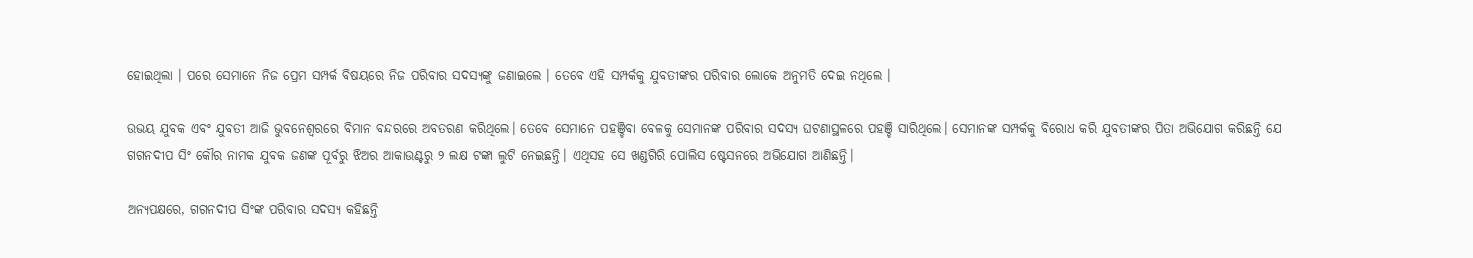ହୋଇଥିଲା । ପରେ ସେମାନେ ନିଜ ପ୍ରେମ ସମ୍ପର୍କ ବିଷୟରେ ନିଜ ପରିବାର ସଦସ୍ୟଙ୍କୁ ଜଣାଇଲେ । ତେବେ ଏହି ସମ୍ପର୍କକୁ ଯୁବତୀଙ୍କର ପରିବାର ଲୋକେ ଅନୁମତି ଦେଇ ନଥିଲେ ।

ଉଭୟ ଯୁବକ ଏବଂ ଯୁବତୀ ଆଜି ଭୁବନେଶ୍ୱରରେ ବିମାନ ବନ୍ଦରରେ ଅବତରଣ କରିଥିଲେ। ତେବେ ସେମାନେ ପହଞ୍ଚିବା ବେଳକୁ ସେମାନଙ୍କ ପରିବାର ସଦସ୍ୟ ଘଟଣାସ୍ଥଳରେ ପହଞ୍ଚି ସାରିଥିଲେ। ସେମାନଙ୍କ ସମ୍ପର୍କକୁ ବିରୋଧ କରି ଯୁବତୀଙ୍କର ପିତା ଅଭିଯୋଗ କରିଛନ୍ତି ଯେ ଗଗନଦୀପ ସିଂ କୌର ନାମକ ଯୁବକ ଜଣଙ୍କ ପୂର୍ବରୁ ଝିଅର ଆକାଉଣ୍ଟରୁ ୨ ଲକ୍ଷ ଟଙ୍କା ଲୁଟି ନେଇଛନ୍ତି। ଏଥିସହ ସେ ଖଣ୍ଡଗିରି ପୋଲିସ ଷ୍ଟେସନରେ ଅଭିଯୋଗ ଆଣିଛନ୍ତି।

ଅନ୍ୟପକ୍ଷରେ, ଗଗନଦୀପ ସିଂଙ୍କ ପରିବାର ସଦସ୍ୟ କହିଛନ୍ତି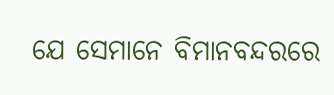ଯେ ସେମାନେ ବିମାନବନ୍ଦରରେ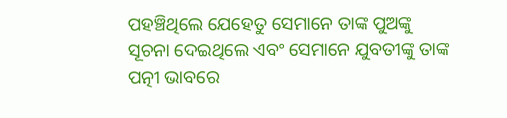ପହଞ୍ଚିଥିଲେ ଯେହେତୁ ସେମାନେ ତାଙ୍କ ପୁଅଙ୍କୁ ସୂଚନା ଦେଇଥିଲେ ଏବଂ ସେମାନେ ଯୁବତୀଙ୍କୁ ତାଙ୍କ ପତ୍ନୀ ଭାବରେ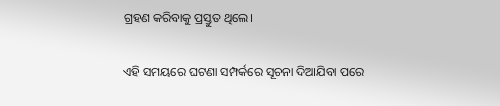ଗ୍ରହଣ କରିବାକୁ ପ୍ରସ୍ତୁତ ଥିଲେ।

ଏହି ସମୟରେ ଘଟଣା ସମ୍ପର୍କରେ ସୂଚନା ଦିଆଯିବା ପରେ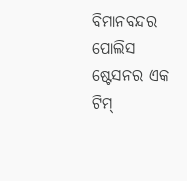ବିମାନବନ୍ଦର ପୋଲିସ ଷ୍ଟେସନର ଏକ ଟିମ୍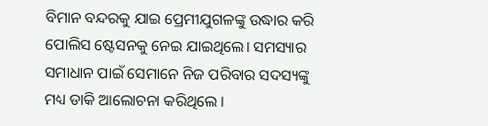ବିମାନ ବନ୍ଦରକୁ ଯାଇ ପ୍ରେମୀଯୁଗଳଙ୍କୁ ଉଦ୍ଧାର କରି ପୋଲିସ ଷ୍ଟେସନକୁ ନେଇ ଯାଇଥିଲେ। ସମସ୍ୟାର ସମାଧାନ ପାଇଁ ସେମାନେ ନିଜ ପରିବାର ସଦସ୍ୟଙ୍କୁ ମଧ୍ୟ ଡାକି ଆଲୋଚନା କରିଥିଲେ ।